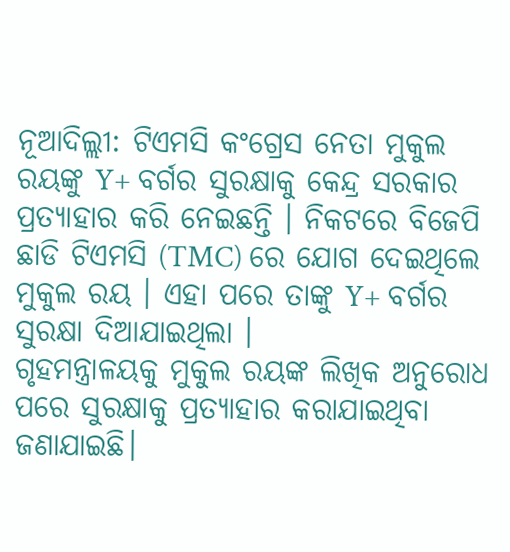ନୂଆଦିଲ୍ଲୀ: ଟିଏମସି କଂଗ୍ରେସ ନେତା ମୁକୁଲ ରୟଙ୍କୁ Y+ ବର୍ଗର ସୁରକ୍ଷାକୁ କେନ୍ଦ୍ର ସରକାର ପ୍ରତ୍ୟାହାର କରି ନେଇଛନ୍ତି । ନିକଟରେ ବିଜେପି ଛାଡି ଟିଏମସି (TMC) ରେ ଯୋଗ ଦେଇଥିଲେ ମୁକୁଲ ରୟ । ଏହା ପରେ ତାଙ୍କୁ Y+ ବର୍ଗର ସୁରକ୍ଷା ଦିଆଯାଇଥିଲା ।
ଗୃହମନ୍ତ୍ରାଳୟକୁ ମୁକୁଲ ରୟଙ୍କ ଲିଖିକ ଅନୁରୋଧ ପରେ ସୁରକ୍ଷାକୁ ପ୍ରତ୍ୟାହାର କରାଯାଇଥିବା ଜଣାଯାଇଛି।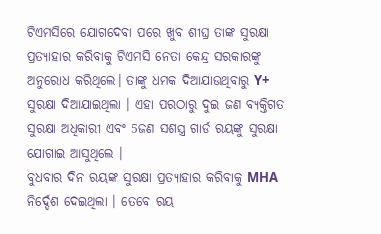ଟିଏମସିରେ ଯୋଗଦେବା ପରେ ଖୁବ ଶୀଘ୍ର ତାଙ୍କ ସୁରକ୍ଷା ପ୍ରତ୍ୟାହାର କରିବାକୁ ଟିଏମସି ନେତା କେନ୍ଦ୍ର ସରକାରଙ୍କୁ ଅନୁରୋଧ କରିଥିଲେ। ତାଙ୍କୁ ଧମକ ଦିଆଯାଉଥିବାରୁ Y+ ସୁରକ୍ଷା ଦିଆଯାଇଥିଲା । ଏହା ପରଠାରୁ ଦୁଇ ଜଣ ବ୍ୟକ୍ତିଗତ ସୁରକ୍ଷା ଅଧିକାରୀ ଏବଂ 5ଜଣ ସଶସ୍ତ୍ର ଗାର୍ଡ ରୟଙ୍କୁ ସୁରକ୍ଷା ଯୋଗାଇ ଆସୁଥିଲେ ।
ବୁଧବାର ଦିନ ରୟଙ୍କ ସୁରକ୍ଷା ପ୍ରତ୍ୟାହାର କରିବାକୁ MHA ନିର୍ଦ୍ଦେଶ ଦେଇଥିଲା । ତେବେ ରୟ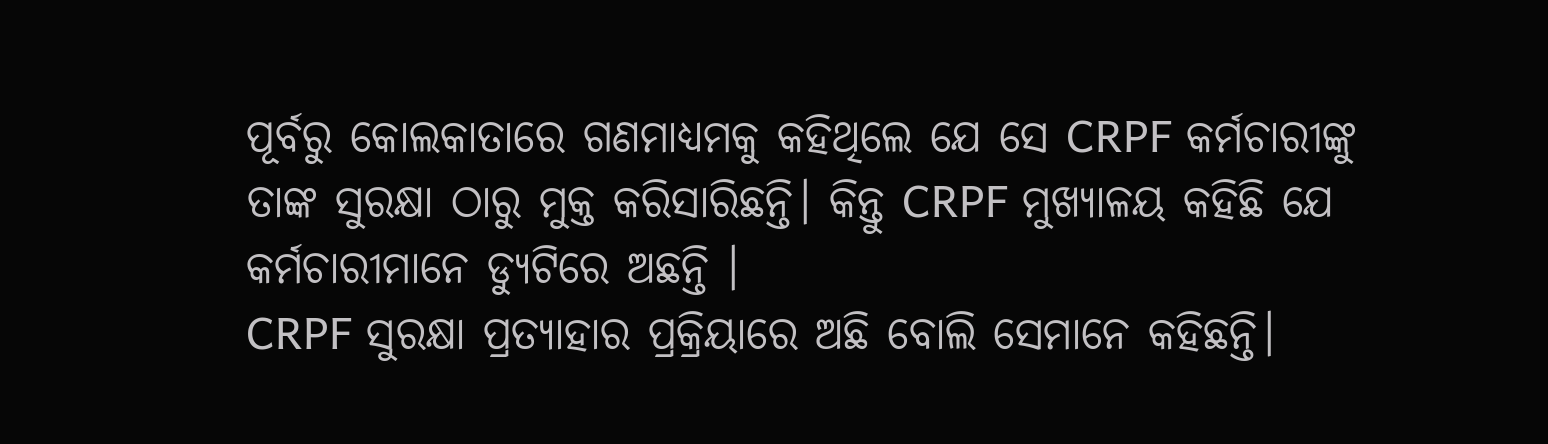ପୂର୍ବରୁ କୋଲକାତାରେ ଗଣମାଧ୍ୟମକୁ କହିଥିଲେ ଯେ ସେ CRPF କର୍ମଚାରୀଙ୍କୁ ତାଙ୍କ ସୁରକ୍ଷା ଠାରୁ ମୁକ୍ତ କରିସାରିଛନ୍ତି। କିନ୍ତୁ CRPF ମୁଖ୍ୟାଳୟ କହିଛି ଯେ କର୍ମଚାରୀମାନେ ଡ୍ୟୁଟିରେ ଅଛନ୍ତି ।
CRPF ସୁରକ୍ଷା ପ୍ରତ୍ୟାହାର ପ୍ରକ୍ରିୟାରେ ଅଛି ବୋଲି ସେମାନେ କହିଛନ୍ତି।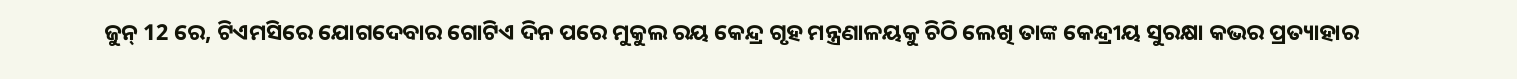ଜୁନ୍ 12 ରେ, ଟିଏମସିରେ ଯୋଗଦେବାର ଗୋଟିଏ ଦିନ ପରେ ମୁକୁଲ ରୟ କେନ୍ଦ୍ର ଗୃହ ମନ୍ତ୍ରଣାଳୟକୁ ଚିଠି ଲେଖି ତାଙ୍କ କେନ୍ଦ୍ରୀୟ ସୁରକ୍ଷା କଭର ପ୍ରତ୍ୟାହାର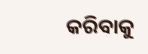କରିବାକୁ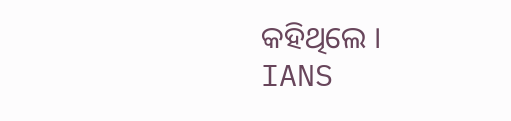କହିଥିଲେ ।
IANS